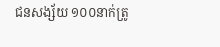ជនសង្ស័យ ១០០នាក់ត្រូ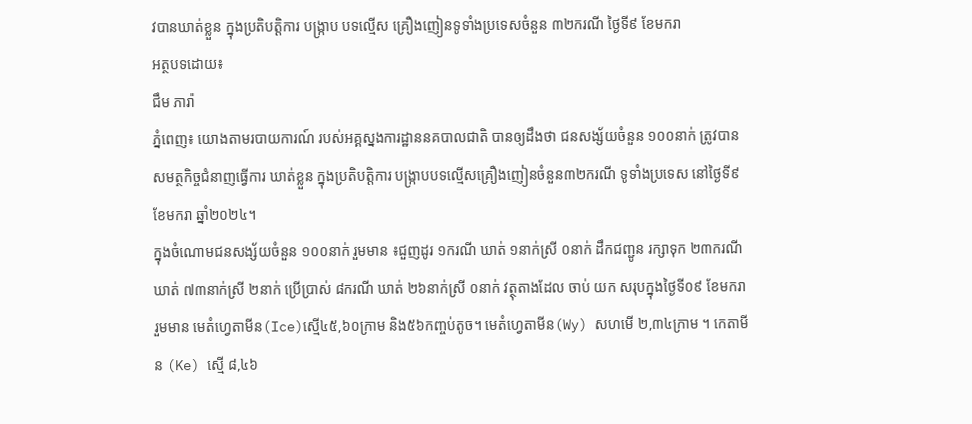វបានឃាត់ខ្លួន ក្នុងប្រតិបត្តិការ បង្ក្រាប បទល្មើស គ្រឿងញៀនទូទាំងប្រទេសចំនួន ៣២ករណី ថ្ងៃទី៩ ខែមករា
អត្ថបទដោយ៖
ជឹម ភារ៉ា
ភ្នំពេញ៖ យោងតាមរបាយការណ៍ របស់អគ្គស្នងការដ្ឋាននគបាលជាតិ បានឲ្យដឹងថា ជនសង្ស័យចំនួន ១០០នាក់ ត្រូវបានសមត្ថកិច្ចជំនាញធ្វេីការ ឃាត់ខ្លួន ក្នុងប្រតិបត្តិការ បង្ក្រាបបទល្មើសគ្រឿងញៀនចំនួន៣២ករណី ទូទាំងប្រទេស នៅថ្ងៃទី៩ ខែមករា ឆ្នាំ២០២៤។
ក្នុងចំណោមជនសង្ស័យចំនួន ១០០នាក់ រួមមាន ៖ជួញដូរ ១ករណី ឃាត់ ១នាក់ស្រី ០នាក់ ដឹកជញ្ជូន រក្សាទុក ២៣ករណី ឃាត់ ៧៣នាក់ស្រី ២នាក់ ប្រើប្រាស់ ៨ករណី ឃាត់ ២៦នាក់ស្រី ០នាក់ វត្ថុតាងដែល ចាប់ យក សរុបក្នុងថ្ងៃទី០៩ ខែមករា រួមមាន មេតំហ្វេតាមីន(Ice)ស្មើ៤៥,៦០ក្រាម និង៥៦កញ្ចប់តូច។ មេតំហ្វេតាមីន(Wy) សហមើ ២,៣៤ក្រាម ។ កេតាមីន (Ke) ស្មើ ៨,៤៦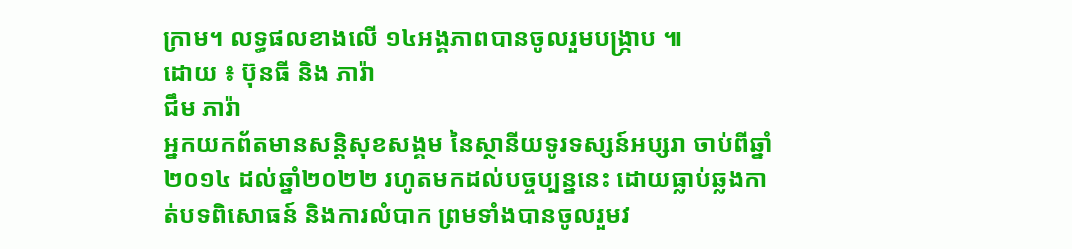ក្រាម។ លទ្ធផលខាងលើ ១៤អង្គភាពបានចូលរួមបង្ក្រាប ៕
ដោយ ៖ ប៊ុនធី និង ភារ៉ា
ជឹម ភារ៉ា
អ្នកយកព័តមានសន្តិសុខសង្គម នៃស្ថានីយទូរទស្សន៍អប្សរា ចាប់ពីឆ្នាំ២០១៤ ដល់ឆ្នាំ២០២២ រហូតមកដល់បច្ចប្បន្ននេះ ដោយធ្លាប់ឆ្លងកាត់បទពិសោធន៍ និងការលំបាក ព្រមទាំងបានចូលរួមវ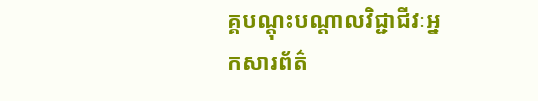គ្គបណ្ដុះបណ្ដាលវិជ្ជាជីវៈអ្នកសារព័ត៌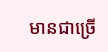មានជាច្រើ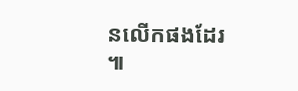នលើកផងដែរ ៕